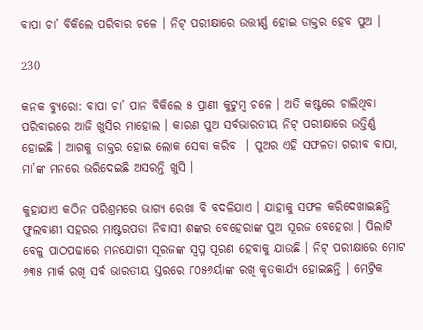ବାପା ଚା’ ବିକିଲେ ପରିବାର ଚଳେ । ନିଟ୍ ପରୀକ୍ଷାରେ ଉତ୍ତୀର୍ଣ୍ଣ ହୋଇ ଡାକ୍ତର ହେବ ପୁଅ ।

230

କନକ ବ୍ୟୁରୋ: ବାପା ଚା’ ପାନ ବିକିଲେ ୫ ପ୍ରାଣୀ କୁଟୁମ୍ବ ଚଳେ । ଅତି କଷ୍ଟରେ ଚାଲିଥିବା ପରିବାରରେ ଆଜି ଖୁସିର ମାହୋଲ । କାରଣ ପୁଅ ସର୍ବଭାରତୀୟ ନିଟ୍ ପରୀକ୍ଷାରେ ଉତ୍ତିର୍ଣ୍ଣ ହୋଇଛି । ଆଗକୁ ଡାକ୍ତର ହୋଇ ଲୋକ ସେବା କରିବ  । ପୁଅର ଏହି ସଫଳତା ଗରୀବ ବାପା, ମା’ଙ୍କ ମନରେ ଭରିଦେଇଛି ଅସରନ୍ତି ଖୁସି ।

କୁହାଯାଏ କଠିନ ପରିଶ୍ରମରେ ଭାଗ୍ୟ ରେଖା ବି ବଦଳିଯାଏ । ଯାହାକୁ ସଫଳ କରିଦେଖାଇଛନ୍ତି ଫୁଲବାଣୀ ସହରର ମାଷ୍ଟରପଡା ନିବାସୀ ଶଙ୍କର ବେହେରାଙ୍କ ପୁଅ ସୂରଜ ବେହେରା । ପିଲାଟି ବେଳୁ ପାଠପଢାରେ ମନଯୋଗୀ ସୂରଜଙ୍କ ସ୍ୱପ୍ନ ପୂରଣ ହେବାକୁ ଯାଉଛି । ନିଟ୍ ପରୀକ୍ଷାରେ ମୋଟ ୬୩୫ ମାର୍କ ରଖି ସର୍ବ ଭାରତୀୟ ସ୍ତରରେ ୮୦୫୬ର୍ୟାଙ୍କ ରଖି କୃତକାର୍ଯ୍ୟ ହୋଇଛନ୍ତି । ମେଟ୍ରିକ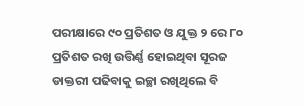ପରୀକ୍ଷାରେ ୯୦ ପ୍ରତିଶତ ଓ ଯୁକ୍ତ ୨ ରେ ୮୦ ପ୍ରତିଶତ ରଖି ଉତ୍ତିର୍ଣ୍ଣ ହୋଇଥିବା ସୂରଜ ଡାକ୍ତରୀ ପଢିବାକୁ ଇଚ୍ଛା ରଖିଥିଲେ ବି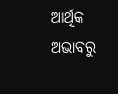ଆର୍ଥିକ ଅଭାବରୁ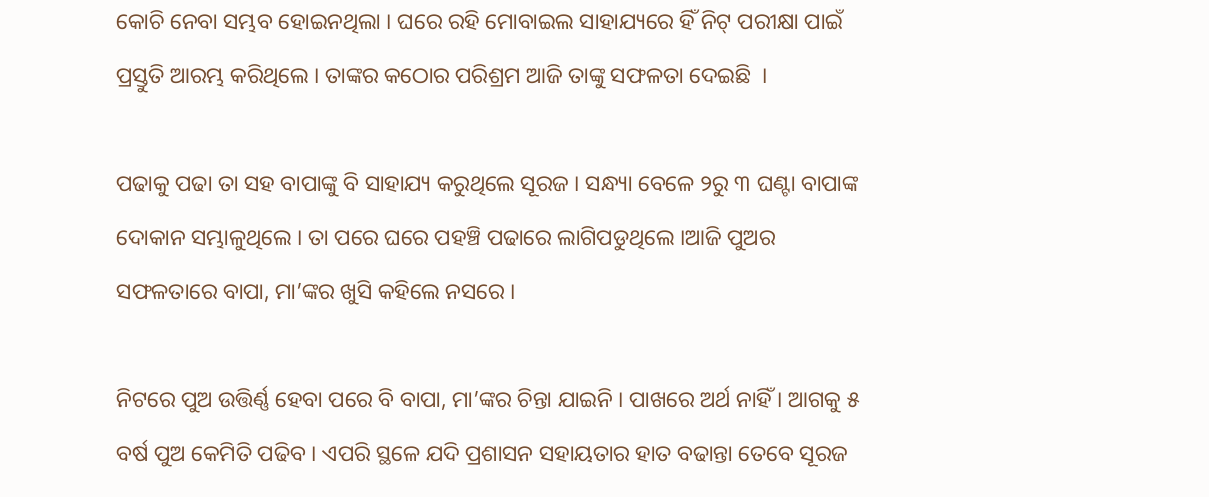କୋଚି ନେବା ସମ୍ଭବ ହୋଇନଥିଲା । ଘରେ ରହି ମୋବାଇଲ ସାହାଯ୍ୟରେ ହିଁ ନିଟ୍ ପରୀକ୍ଷା ପାଇଁ ପ୍ରସ୍ତୁତି ଆରମ୍ଭ କରିଥିଲେ । ତାଙ୍କର କଠୋର ପରିଶ୍ରମ ଆଜି ତାଙ୍କୁ ସଫଳତା ଦେଇଛି  ।

ପଢାକୁ ପଢା ତା ସହ ବାପାଙ୍କୁ ବି ସାହାଯ୍ୟ କରୁଥିଲେ ସୂରଜ । ସନ୍ଧ୍ୟା ବେଳେ ୨ରୁ ୩ ଘଣ୍ଟା ବାପାଙ୍କ ଦୋକାନ ସମ୍ଭାଳୁଥିଲେ । ତା ପରେ ଘରେ ପହଞ୍ଚି ପଢାରେ ଲାଗିପଡୁଥିଲେ ।ଆଜି ପୁଅର ସଫଳତାରେ ବାପା, ମା’ଙ୍କର ଖୁସି କହିଲେ ନସରେ ।

ନିଟରେ ପୁଅ ଉତ୍ତିର୍ଣ୍ଣ ହେବା ପରେ ବି ବାପା, ମା’ଙ୍କର ଚିନ୍ତା ଯାଇନି । ପାଖରେ ଅର୍ଥ ନାହିଁ । ଆଗକୁ ୫ ବର୍ଷ ପୁଅ କେମିତି ପଢିବ । ଏପରି ସ୍ଥଳେ ଯଦି ପ୍ରଶାସନ ସହାୟତାର ହାତ ବଢାନ୍ତା ତେବେ ସୂରଜ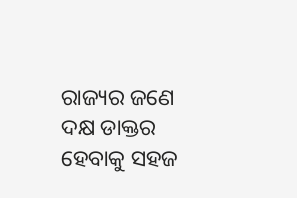ରାଜ୍ୟର ଜଣେ ଦକ୍ଷ ଡାକ୍ତର ହେବାକୁ ସହଜ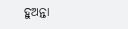ହୁଅନ୍ତା